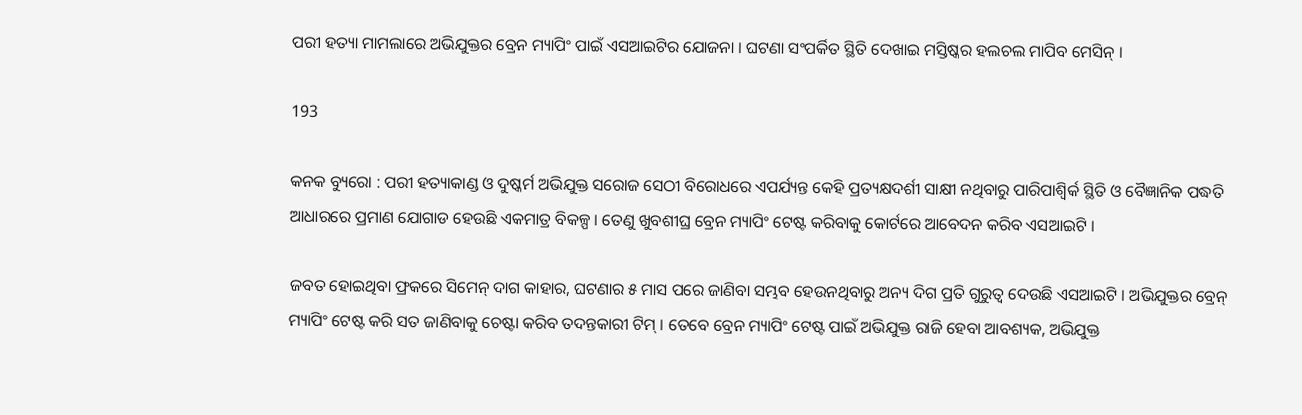ପରୀ ହତ୍ୟା ମାମଲାରେ ଅଭିଯୁକ୍ତର ବ୍ରେନ ମ୍ୟାପିଂ ପାଇଁ ଏସଆଇଟିର ଯୋଜନା । ଘଟଣା ସଂପର୍କିତ ସ୍ଥିତି ଦେଖାଇ ମସ୍ତିଷ୍କର ହଲଚଲ ମାପିବ ମେସିନ୍ ।

193

କନକ ବ୍ୟୁରୋ : ପରୀ ହତ୍ୟାକାଣ୍ଡ ଓ ଦୁଷ୍କର୍ମ ଅଭିଯୁକ୍ତ ସରୋଜ ସେଠୀ ବିରୋଧରେ ଏପର୍ଯ୍ୟନ୍ତ କେହି ପ୍ରତ୍ୟକ୍ଷଦର୍ଶୀ ସାକ୍ଷୀ ନଥିବାରୁ ପାରିପାଶ୍ୱିର୍କ ସ୍ଥିତି ଓ ବୈଜ୍ଞାନିକ ପଦ୍ଧତି ଆଧାରରେ ପ୍ରମାଣ ଯୋଗାଡ ହେଉଛି ଏକମାତ୍ର ବିକଳ୍ପ । ତେଣୁ ଖୁବଶୀଘ୍ର ବ୍ରେନ ମ୍ୟାପିଂ ଟେଷ୍ଟ କରିବାକୁ କୋର୍ଟରେ ଆବେଦନ କରିବ ଏସଆଇଟି ।

ଜବତ ହୋଇଥିବା ଫ୍ରକରେ ସିମେନ୍ ଦାଗ କାହାର, ଘଟଣାର ୫ ମାସ ପରେ ଜାଣିବା ସମ୍ଭବ ହେଉନଥିବାରୁ ଅନ୍ୟ ଦିଗ ପ୍ରତି ଗୁରୁତ୍ୱ ଦେଉଛି ଏସଆଇଟି । ଅଭିଯୁକ୍ତର ବ୍ରେନ୍ ମ୍ୟାପିଂ ଟେଷ୍ଟ କରି ସତ ଜାଣିବାକୁ ଚେଷ୍ଟା କରିବ ତଦନ୍ତକାରୀ ଟିମ୍ । ତେବେ ବ୍ରେନ ମ୍ୟାପିଂ ଟେଷ୍ଟ ପାଇଁ ଅଭିଯୁକ୍ତ ରାଜି ହେବା ଆବଶ୍ୟକ, ଅଭିଯୁକ୍ତ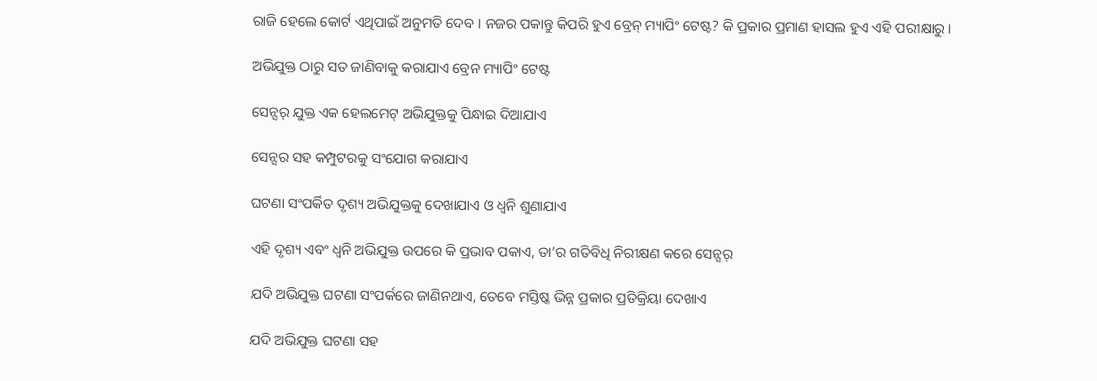ରାଜି ହେଲେ କୋର୍ଟ ଏଥିପାଇଁ ଅନୁମତି ଦେବ । ନଜର ପକାନ୍ତୁ କିପରି ହୁଏ ବ୍ରେନ୍ ମ୍ୟାପିଂ ଟେଷ୍ଟ? କି ପ୍ରକାର ପ୍ରମାଣ ହାସଲ ହୁଏ ଏହି ପରୀକ୍ଷାରୁ ।

ଅଭିଯୁକ୍ତ ଠାରୁ ସତ ଜାଣିବାକୁ କରାଯାଏ ବ୍ରେନ ମ୍ୟାପିଂ ଟେଷ୍ଟ

ସେନ୍ସର୍ ଯୁକ୍ତ ଏକ ହେଲମେଟ୍ ଅଭିଯୁକ୍ତକୁ ପିନ୍ଧାଇ ଦିଆଯାଏ

ସେନ୍ସର ସହ କମ୍ପୁଟରକୁ ସଂଯୋଗ କରାଯାଏ

ଘଟଣା ସଂପର୍କିତ ଦୃଶ୍ୟ ଅଭିଯୁକ୍ତକୁ ଦେଖାଯାଏ ଓ ଧ୍ୱନି ଶୁଣାଯାଏ

ଏହି ଦୃଶ୍ୟ ଏବଂ ଧ୍ୱନି ଅଭିଯୁକ୍ତ ଉପରେ କି ପ୍ରଭାବ ପକାଏ, ତା’ର ଗତିବିଧି ନିରୀକ୍ଷଣ କରେ ସେନ୍ସର୍

ଯଦି ଅଭିଯୁକ୍ତ ଘଟଣା ସଂପର୍କରେ ଜାଣିନଥାଏ, ତେବେ ମସ୍ତିଷ୍କ ଭିନ୍ନ ପ୍ରକାର ପ୍ରତିକ୍ରିୟା ଦେଖାଏ

ଯଦି ଅଭିଯୁକ୍ତ ଘଟଣା ସହ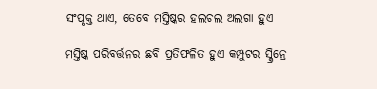ସଂପୃକ୍ତ ଥାଏ, ତେବେ ମସ୍ତିଷ୍କର ହଲଚଲ ଅଲଗା ହୁଏ

ମସ୍ତିଷ୍କ ପରିବର୍ତ୍ତନର ଛବି ପ୍ରତିଫଳିତ ହୁଏ କମ୍ପୁଟର ସ୍କ୍ରିନ୍ରେ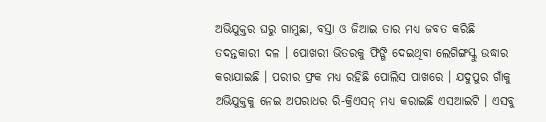ଅଭିଯୁକ୍ତର ଘରୁ ଗାମୁଛା, ବସ୍ତା ଓ ଜିଆଇ ତାର ମଧ୍ୟ ଜବତ କରିଛି ତଦନ୍ତକାରୀ ଦଳ । ପୋଖରୀ ଭିତରକୁ ଫିଙ୍ଗି ଦେଇଥିବା ଲେଗିଙ୍ଗସ୍କୁ ଉଦ୍ଧାର କରାଯାଇଛି । ପରୀର ଫ୍ରକ ମଧ୍ୟ ରହିଛି ପୋଲିସ ପାଖରେ । ଯଦୁପୁର ଗାଁକୁ ଅଭିଯୁକ୍ତକୁ ନେଇ ଅପରାଧର ରି-କ୍ରିଏସନ୍ ମଧ୍ୟ କରାଇଛି ଏସଆଇଟି । ଏସବୁ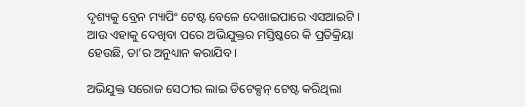ଦୃଶ୍ୟକୁ ବ୍ରେନ ମ୍ୟାପିଂ ଟେଷ୍ଟ ବେଳେ ଦେଖାଇପାରେ ଏସଆଇଟି । ଆଉ ଏହାକୁ ଦେଖିବା ପରେ ଅଭିଯୁକ୍ତର ମସ୍ତିଷ୍କରେ କି ପ୍ରତିକ୍ରିୟା ହେଉଛି, ତା’ର ଅନୁଧ୍ୟାନ କରାଯିବ ।

ଅଭିଯୁକ୍ତ ସରୋଜ ସେଠୀର ଲାଇ ଡିଟେକ୍ସନ୍ ଟେଷ୍ଟ କରିଥିଲା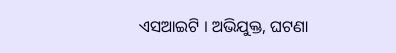ଏସଆଇଟି । ଅଭିଯୁକ୍ତ, ଘଟଣା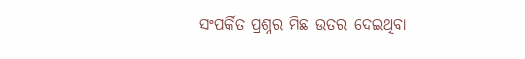ସଂପର୍କିତ ପ୍ରଶ୍ନର ମିଛ ଉତର ଦେଇଥିବା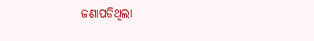ଜଣାପଡିଥିଲା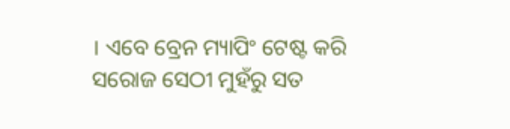। ଏବେ ବ୍ରେନ ମ୍ୟାପିଂ ଟେଷ୍ଟ କରି ସରୋଜ ସେଠୀ ମୁହଁରୁ ସତ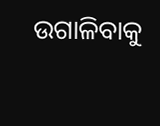ଉଗାଳିବାକୁ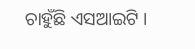ଚାହୁଁଛି ଏସଆଇଟି ।